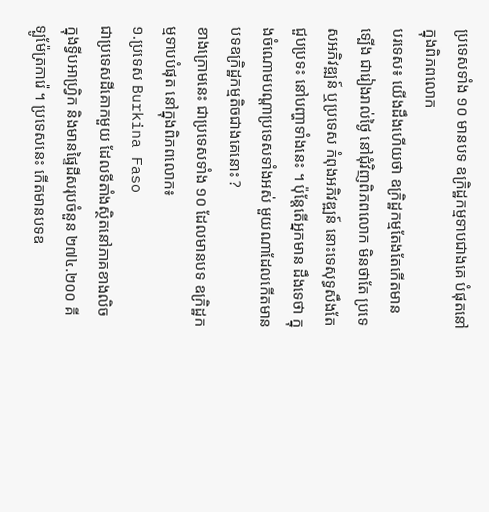ប្រទេសទាំង ១០ មានបទ ឧក្រិដ្ឋកម្មទាបជាងគេ បំផុតនៅក្នុងពិភពលោក
បរទេស៖ យើងដឹងហើយថា ឧក្រិដ្ឋកម្មតែងតែកើតមានទ្បើង ជារៀងរាល់ថ្ងៃ នៅជុំវិញពិភពលោក មិនថាតែ ប្រទេសអភិវឌ្ឍន៍ ឬប្រទេស កំពុងអភិវឌ្ឍន៍ នោះទេសុទ្ធសឹងតែជួបប្រទះ នៅបញ្ហាទាំងនេះ ។ ប៉ុន្តែតើអ្នកមាន ដឹងទេថា ក្នុងចំណោមបណ្ដាប្រទេសទាំងអស់ មួយណាដែលកើតមាន បទឧក្រិដ្ឋកម្មតិចជាងគេនោះ ?
ខាងក្រោមនេះ ជាប្រទេសទាំង ១០ ដែលមានបទ ឧក្រិដ្ឋកម្មទាបបំផុត នៅក្នុងពិភពលោក៖
១.ប្រទេស Burkina Faso
ជាប្រទេសដីគោកមួយ ដែលទីតាំងស្ថិតនៅភាគខាងលិច ក្នុងទ្វីបអាហ្វ្រិក និងមានផ្ទៃដីសរុបចំនួន ២៧៤.២០០ គីទ្បូម៉ែត្រការ៉េ ។ ប្រទេសនេះ កើតមានបទឧ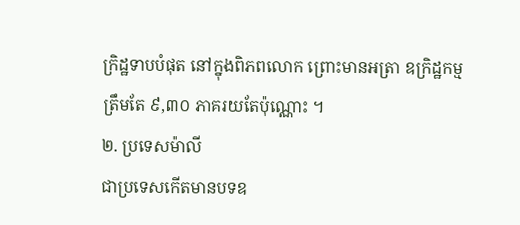ក្រិដ្ឋទាបបំផុត នៅក្នុងពិភពលោក ព្រោះមានអត្រា ឧក្រិដ្ឋកម្មត្រឹមតែ ៩,៣០ ភាគរយតែប៉ុណ្ណោះ ។
២. ប្រទេសម៉ាលី
ជាប្រទេសកើតមានបទឧ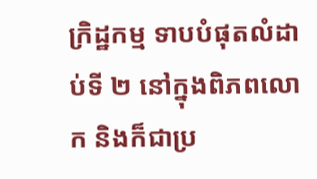ក្រិដ្ឋកម្ម ទាបបំផុតលំដាប់ទី ២ នៅក្នុងពិភពលោក និងក៏ជាប្រ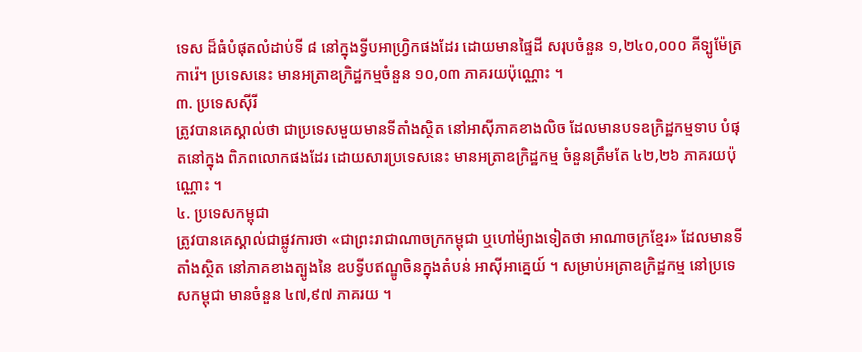ទេស ដ៏ធំបំផុតលំដាប់ទី ៨ នៅក្នុងទ្វីបអាហ្រ្វិកផងដែរ ដោយមានផ្ទៃដី សរុបចំនួន ១,២៤០,០០០ គីទ្បូម៉ែត្រការ៉េ។ ប្រទេសនេះ មានអត្រាឧក្រិដ្ឋកម្មចំនួន ១០,០៣ ភាគរយប៉ុណ្ណោះ ។
៣. ប្រទេសស៊ីរី
ត្រូវបានគេស្គាល់ថា ជាប្រទេសមួយមានទីតាំងស្ថិត នៅអាស៊ីភាគខាងលិច ដែលមានបទឧក្រិដ្ឋកម្មទាប បំផុតនៅក្នុង ពិភពលោកផងដែរ ដោយសារប្រទេសនេះ មានអត្រាឧក្រិដ្ឋកម្ម ចំនួនត្រឹមតែ ៤២,២៦ ភាគរយប៉ុណ្ណោះ ។
៤. ប្រទេសកម្ពុជា
ត្រូវបានគេស្គាល់ជាផ្លូវការថា «ជាព្រះរាជាណាចក្រកម្ពុជា ឬហៅម៉្យាងទៀតថា អាណាចក្រខ្មែរ» ដែលមានទីតាំងស្ថិត នៅភាគខាងត្បូងនៃ ឧបទ្វីបឥណ្ឌូចិនក្នុងតំបន់ អាស៊ីអាគ្នេយ៍ ។ សម្រាប់អត្រាឧក្រិដ្ឋកម្ម នៅប្រទេសកម្ពុជា មានចំនួន ៤៧,៩៧ ភាគរយ ។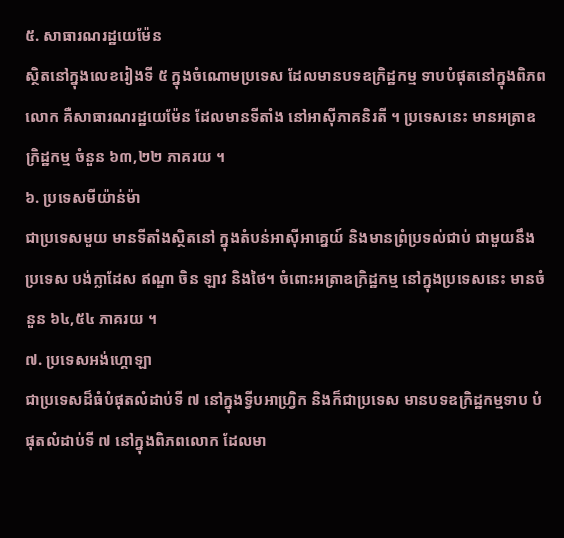៥. សាធារណរដ្ឋយេម៉ែន
ស្ថិតនៅក្នុងលេខរៀងទី ៥ ក្នុងចំណោមប្រទេស ដែលមានបទឧក្រិដ្ឋកម្ម ទាបបំផុតនៅក្នុងពិភពលោក គឺសាធារណរដ្ឋយេម៉ែន ដែលមានទីតាំង នៅអាស៊ីភាគនិរតី ។ ប្រទេសនេះ មានអត្រាឧក្រិដ្ឋកម្ម ចំនួន ៦៣,២២ ភាគរយ ។
៦. ប្រទេសមីយ៉ាន់ម៉ា
ជាប្រទេសមួយ មានទីតាំងស្ថិតនៅ ក្នុងតំបន់អាស៊ីអាគ្នេយ៍ និងមានព្រំប្រទល់ជាប់ ជាមួយនឹងប្រទេស បង់ក្លាដែស ឥណ្ឌា ចិន ឡាវ និងថៃ។ ចំពោះអត្រាឧក្រិដ្ឋកម្ម នៅក្នុងប្រទេសនេះ មានចំនួន ៦៤,៥៤ ភាគរយ ។
៧. ប្រទេសអង់ហ្គោឡា
ជាប្រទេសដ៏ធំបំផុតលំដាប់ទី ៧ នៅក្នុងទ្វីបអាហ្រ្វិក និងក៏ជាប្រទេស មានបទឧក្រិដ្ឋកម្មទាប បំផុតលំដាប់ទី ៧ នៅក្នុងពិភពលោក ដែលមា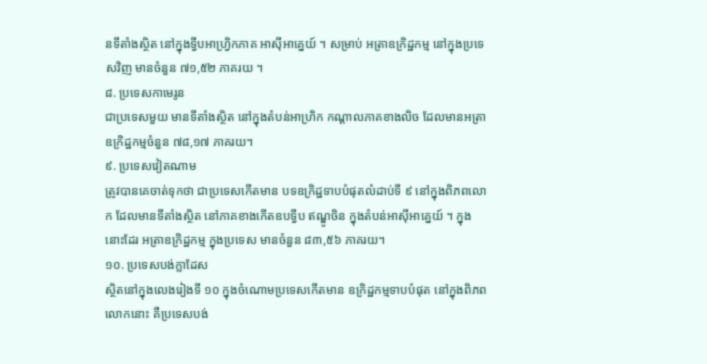នទីតាំងស្ថិត នៅក្នុងទ្វីបអាហ្រ្វិកភាគ អាស៊ីអាគ្នេយ៍ ។ សម្រាប់ អត្រាឧក្រិដ្ឋកម្ម នៅក្នុងប្រទេសវិញ មានចំនួន ៧១,៥២ ភាគរយ ។
៨. ប្រទេសកាមេរូន
ជាប្រទេសមួយ មានទីតាំងស្ថិត នៅក្នុងតំបន់អាហ្រិក កណ្ដាលភាគខាងលិច ដែលមានអត្រា ឧក្រិដ្ឋកម្មចំនួន ៧៨,១៧ ភាគរយ។
៩. ប្រទេសវៀតណាម
ត្រូវបានគេចាត់ទុកថា ជាប្រទេសកើតមាន បទឧក្រិដ្ឋទាបបំផុតលំដាប់ទី ៩ នៅក្នុងពិភពលោក ដែលមានទីតាំងស្ថិត នៅភាគខាងកើតឧបទ្វីប ឥណ្ឌូចិន ក្នុងតំបន់អាស៊ីអាគ្នេយ៍ ។ ក្នុងនោះដែរ អត្រាឧក្រិដ្ឋកម្ម ក្នុងប្រទេស មានចំនួន ៨៣,៥៦ ភាគរយ។
១០. ប្រទេសបង់ក្លាដែស
ស្ថិតនៅក្នុងលេងរៀងទី ១០ ក្នុងចំណោមប្រទេសកើតមាន ឧក្រិដ្ឋកម្មទាបបំផុត នៅក្នុងពិភពលោកនោះ គឺប្រទេសបង់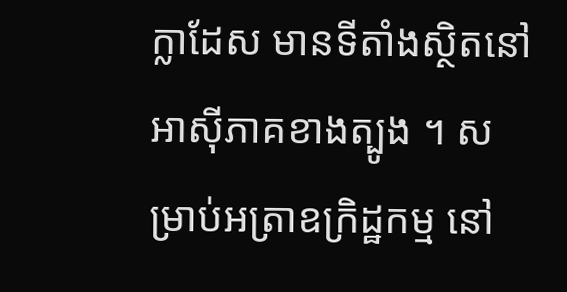ក្លាដែស មានទីតាំងស្ថិតនៅ អាស៊ីភាគខាងត្បូង ។ សម្រាប់អត្រាឧក្រិដ្ឋកម្ម នៅ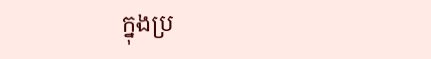ក្នុងប្រ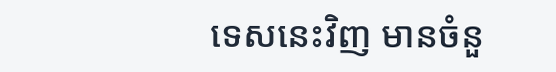ទេសនេះវិញ មានចំនួ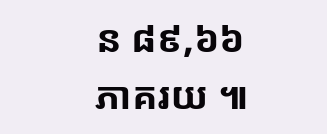ន ៨៩,៦៦ ភាគរយ ៕